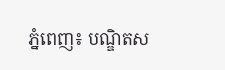ភ្នំពេញ៖ បណ្ឌិតស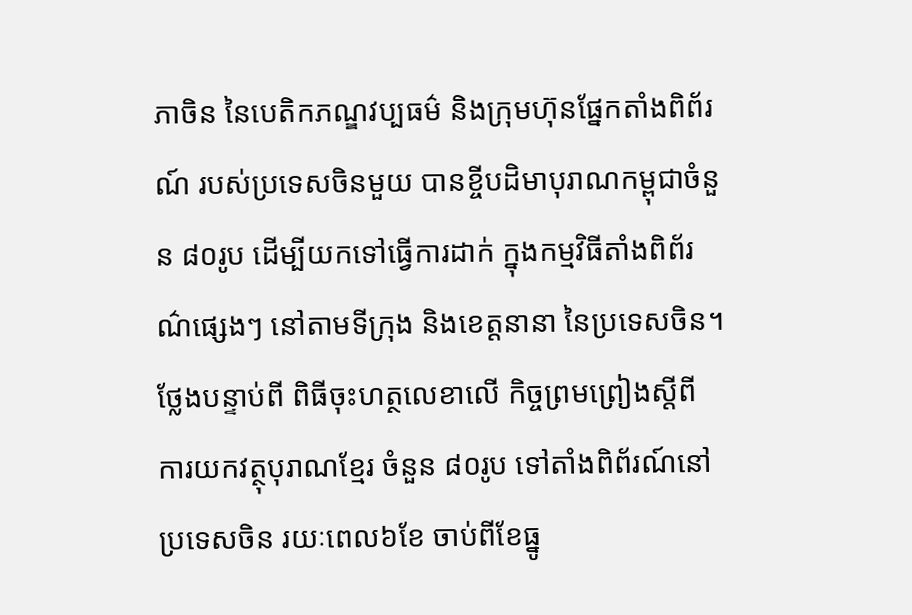ភាចិន នៃបេតិកភណ្ឌវប្បធម៌ និងក្រុមហ៊ុនផ្នែកតាំងពិព័រណ៍ របស់ប្រទេសចិនមួយ បានខ្ចីបដិមាបុរាណកម្ពុជាចំនួន ៨០រូប ដើម្បីយកទៅធ្វើការដាក់ ក្នុងកម្មវិធីតាំងពិព័រណ៌ផ្សេងៗ នៅតាមទីក្រុង និងខេត្តនានា នៃប្រទេសចិន។
ថ្លែងបន្ទាប់ពី ពិធីចុះហត្ថលេខាលើ កិច្ចព្រមព្រៀងស្តីពី ការយកវត្ថុបុរាណខ្មែរ ចំនួន ៨០រូប ទៅតាំងពិព័រណ៍នៅប្រទេសចិន រយៈពេល៦ខែ ចាប់ពីខែធ្នូ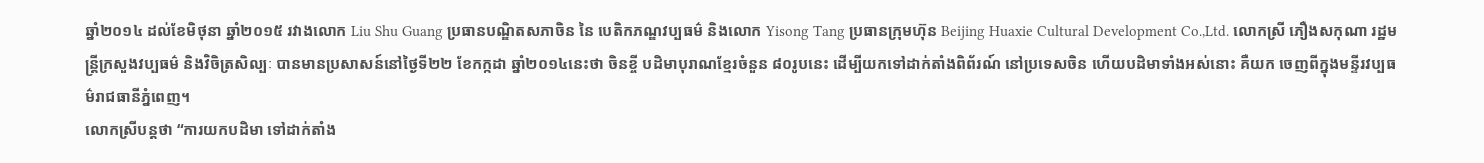ឆ្នាំ២០១៤ ដល់ខែមិថុនា ឆ្នាំ២០១៥ រវាងលោក Liu Shu Guang ប្រធានបណ្ឌិតសភាចិន នៃ បេតិកភណ្ឌវប្បធម៌ និងលោក Yisong Tang ប្រធានក្រុមហ៊ុន Beijing Huaxie Cultural Development Co.,Ltd. លោកស្រី ភឿងសកុណា រដ្ឋមន្ត្រីក្រសួងវប្បធម៌ និងវិចិត្រសិល្បៈ បានមានប្រសាសន៍នៅថ្ងៃទី២២ ខែកក្កដា ឆ្នាំ២០១៤នេះថា ចិនខ្ចី បដិមាបុរាណខ្មែរចំនួន ៨០រូបនេះ ដើម្បីយកទៅដាក់តាំងពិព័រណ៍ នៅប្រទេសចិន ហើយបដិមាទាំងអស់នោះ គឺយក ចេញពីក្នុងមន្ទីរវប្បធម៌រាជធានីភ្នំពេញ។
លោកស្រីបន្តថា “ការយកបដិមា ទៅដាក់តាំង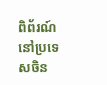ពិព័រណ៍ នៅប្រទេសចិន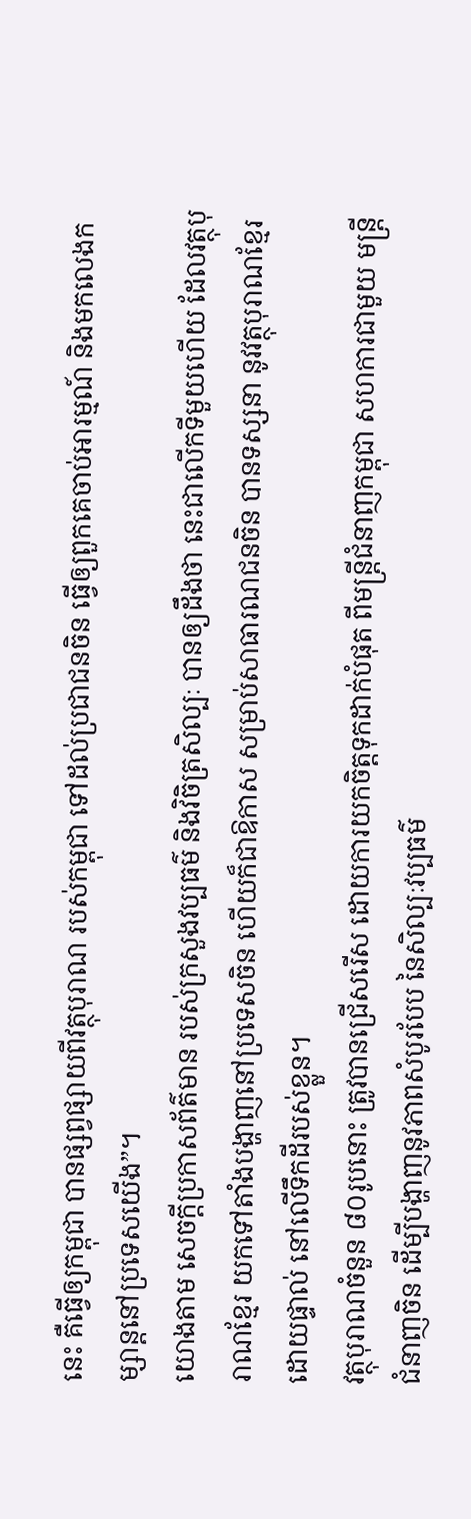នេះ គឺធ្វើឲ្យកម្ពុជា បានផ្សព្វផ្សាយពីវត្ថុបុរាណ របស់កម្ពុជា ទៅដល់ប្រជាជនចិន ធ្វើឲ្យពួកគេចាប់អារម្មណ៍ និងមកលេងកម្សាន្តនៅប្រទេសយើង”។
យោងតាម សេចក្តីប្រកាសព័ត៌មាន របស់ក្រសួងវប្បធម៌ និងវិចិត្រសិល្បៈ បានឲ្យដឹងថា នេះជាលើកទីមួយហើយ ដែលវត្ថុបុរាណខ្មែរ យកទៅតាំងបង្ហាញនៅប្រទេសចិន ហើយក៏ជាឱកាស សម្រាប់សាធារណជនចិន បានទស្សនា នូវវត្ថុបុរាណខ្មែរដោយផ្ទាល់ នៅលើទឹកដីរបស់ខ្លួន។
វត្ថុបុរាណចំនួន ៨០រូបនោះ ត្រូវបានជ្រើសរើស ដោយការយកចិត្តទុកដាក់បំផុត ពីមន្ត្រីជំនាញកម្ពុជា សហការជាមួយ មន្ត្រីជំនាញចិន ដើម្បីបង្ហាញនូវភាពសំបូរបែប នៃសិល្បៈវប្បធម៌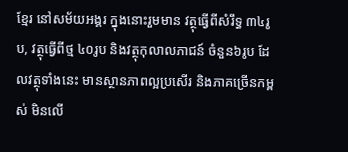ខ្មែរ នៅសម័យអង្គរ ក្នុងនោះរួមមាន វត្ថុធ្វើពីសំរឹទ្ធ ៣៤រូប, វត្ថុធ្វើពីថ្ម ៤០រូប និងវត្ថុកុលាលភាជន៍ ចំនួន៦រូប ដែលវត្ថុទាំងនេះ មានស្ថានភាពល្អប្រសើរ និងភាគច្រើនកម្ពស់ មិនលើ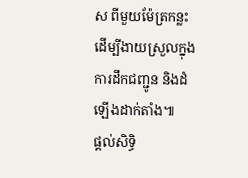ស ពីមួយម៉ែត្រកន្លះ ដើម្បីងាយស្រួលក្នុងការដឹកជញ្ជូន និងដំឡើងដាក់តាំង៕
ផ្តល់សិទ្ធិ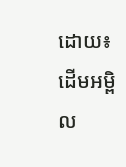ដោយ៖ ដើមអម្ពិល